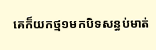គេក៏យកថ្ម១មកបិទសន្ធប់មាត់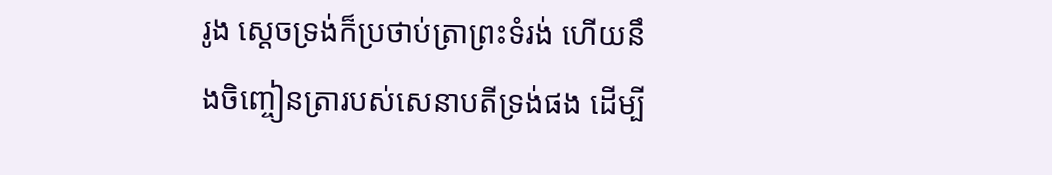រូង ស្តេចទ្រង់ក៏ប្រថាប់ត្រាព្រះទំរង់ ហើយនឹងចិញ្ចៀនត្រារបស់សេនាបតីទ្រង់ផង ដើម្បី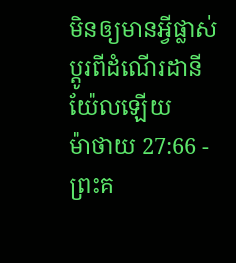មិនឲ្យមានអ្វីផ្លាស់ប្តូរពីដំណើរដានីយ៉ែលឡើយ
ម៉ាថាយ 27:66 - ព្រះគ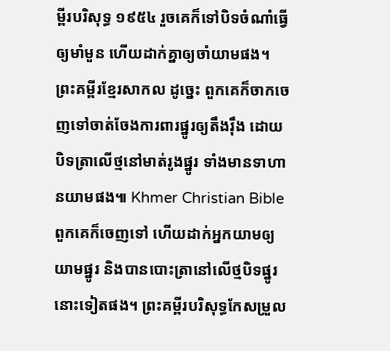ម្ពីរបរិសុទ្ធ ១៩៥៤ រួចគេក៏ទៅបិទចំណាំធ្វើឲ្យមាំមួន ហើយដាក់គ្នាឲ្យចាំយាមផង។ ព្រះគម្ពីរខ្មែរសាកល ដូច្នេះ ពួកគេក៏ចាកចេញទៅចាត់ចែងការពារផ្នូរឲ្យតឹងរ៉ឹង ដោយបិទត្រាលើថ្មនៅមាត់រូងផ្នូរ ទាំងមានទាហានយាមផង៕ Khmer Christian Bible ពួកគេក៏ចេញទៅ ហើយដាក់អ្នកយាមឲ្យយាមផ្នូរ និងបានបោះត្រានៅលើថ្មបិទផ្នូរនោះទៀតផង។ ព្រះគម្ពីរបរិសុទ្ធកែសម្រួល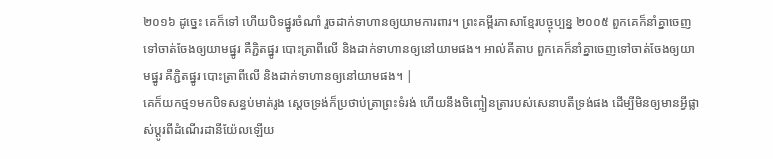២០១៦ ដូច្នេះ គេក៏ទៅ ហើយបិទផ្នូរចំណាំ រួចដាក់ទាហានឲ្យយាមការពារ។ ព្រះគម្ពីរភាសាខ្មែរបច្ចុប្បន្ន ២០០៥ ពួកគេក៏នាំគ្នាចេញទៅចាត់ចែងឲ្យយាមផ្នូរ គឺភ្ជិតផ្នូរ បោះត្រាពីលើ និងដាក់ទាហានឲ្យនៅយាមផង។ អាល់គីតាប ពួកគេក៏នាំគ្នាចេញទៅចាត់ចែងឲ្យយាមផ្នូរ គឺភ្ជិតផ្នូរ បោះត្រាពីលើ និងដាក់ទាហានឲ្យនៅយាមផង។ |
គេក៏យកថ្ម១មកបិទសន្ធប់មាត់រូង ស្តេចទ្រង់ក៏ប្រថាប់ត្រាព្រះទំរង់ ហើយនឹងចិញ្ចៀនត្រារបស់សេនាបតីទ្រង់ផង ដើម្បីមិនឲ្យមានអ្វីផ្លាស់ប្តូរពីដំណើរដានីយ៉ែលឡើយ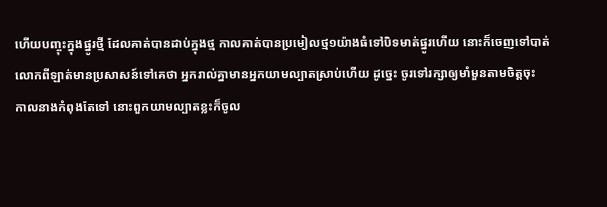ហើយបញ្ចុះក្នុងផ្នូរថ្មី ដែលគាត់បានដាប់ក្នុងថ្ម កាលគាត់បានប្រមៀលថ្ម១យ៉ាងធំទៅបិទមាត់ផ្នូរហើយ នោះក៏ចេញទៅបាត់
លោកពីឡាត់មានប្រសាសន៍ទៅគេថា អ្នករាល់គ្នាមានអ្នកយាមល្បាតស្រាប់ហើយ ដូច្នេះ ចូរទៅរក្សាឲ្យមាំមួនតាមចិត្តចុះ
កាលនាងកំពុងតែទៅ នោះពួកយាមល្បាតខ្លះក៏ចូល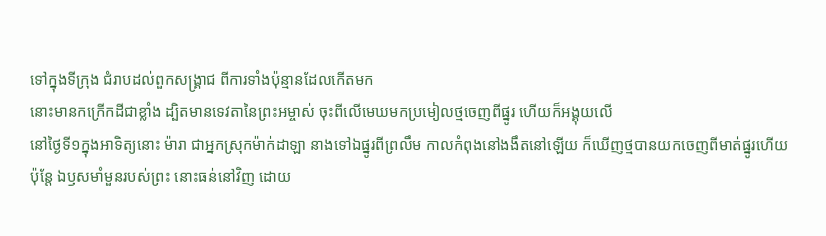ទៅក្នុងទីក្រុង ជំរាបដល់ពួកសង្គ្រាជ ពីការទាំងប៉ុន្មានដែលកើតមក
នោះមានកក្រើកដីជាខ្លាំង ដ្បិតមានទេវតានៃព្រះអម្ចាស់ ចុះពីលើមេឃមកប្រមៀលថ្មចេញពីផ្នូរ ហើយក៏អង្គុយលើ
នៅថ្ងៃទី១ក្នុងអាទិត្យនោះ ម៉ារា ជាអ្នកស្រុកម៉ាក់ដាឡា នាងទៅឯផ្នូរពីព្រលឹម កាលកំពុងនៅងងឹតនៅឡើយ ក៏ឃើញថ្មបានយកចេញពីមាត់ផ្នូរហើយ
ប៉ុន្តែ ឯឫសមាំមួនរបស់ព្រះ នោះធន់នៅវិញ ដោយ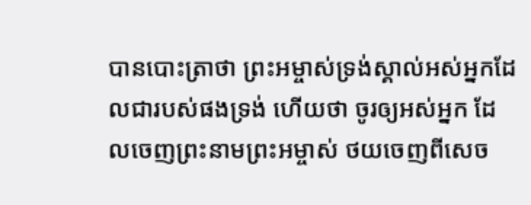បានបោះត្រាថា ព្រះអម្ចាស់ទ្រង់ស្គាល់អស់អ្នកដែលជារបស់ផងទ្រង់ ហើយថា ចូរឲ្យអស់អ្នក ដែលចេញព្រះនាមព្រះអម្ចាស់ ថយចេញពីសេច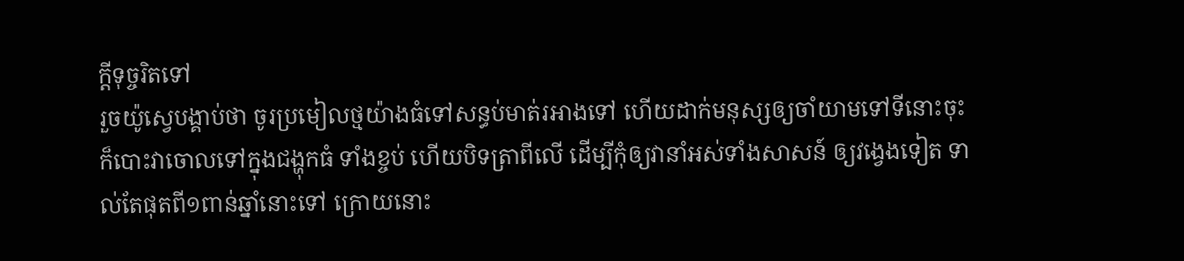ក្ដីទុច្ចរិតទៅ
រួចយ៉ូស្វេបង្គាប់ថា ចូរប្រមៀលថ្មយ៉ាងធំទៅសន្ធប់មាត់រអាងទៅ ហើយដាក់មនុស្សឲ្យចាំយាមទៅទីនោះចុះ
ក៏បោះវាចោលទៅក្នុងជង្ហុកធំ ទាំងខ្ចប់ ហើយបិទត្រាពីលើ ដើម្បីកុំឲ្យវានាំអស់ទាំងសាសន៍ ឲ្យវង្វេងទៀត ទាល់តែផុតពី១ពាន់ឆ្នាំនោះទៅ ក្រោយនោះ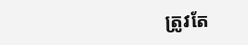ត្រូវតែ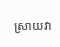ស្រាយវា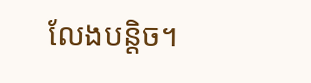លែងបន្តិច។